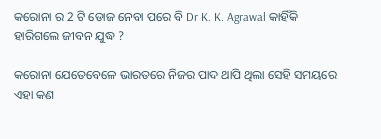କରୋନା ର 2 ଟି ଡୋଜ ନେବା ପରେ ବି Dr K. K. Agrawal କାହିଁକି ହାରିଗଲେ ଜୀବନ ଯୁଦ୍ଧ ?

କରୋନା ଯେତେବେଳେ ଭାରତରେ ନିଜର ପାଦ ଥାପି ଥିଲା ସେହି ସମୟରେ ଏହା କଣ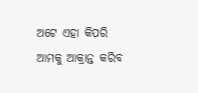ଅଟେ ଏହା କିପରି ଆମକୁ ଆକ୍ରାନ୍ତ କରିବ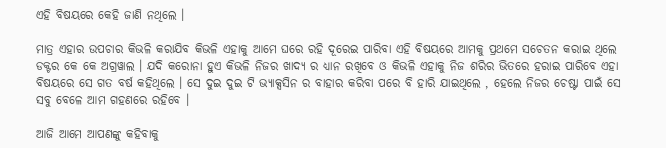ଏହି ବିଷୟରେ କେହି ଜାଣି ନଥିଲେ ।

ମାତ୍ର ଏହାର ଉପଚାର କିଭଳି କରାଯିବ କିଭଳି ଏହାକୁ ଆମେ ଘରେ ରହି ଦୂରେଇ ପାରିବା ଏହି ବିଷୟରେ ଆମକୁ ପ୍ରଥମେ ସଚେତନ କରାଇ ଥିଲେ ଡକ୍ଟର କେ କେ ଅଗ୍ରୱାଲ । ଯଦି କରୋନା ହୁଏ କିଭଳି ନିଜର ଖାଦ୍ଯ ର ଧ୍ୟାନ ରଖିବେ ଓ କିଭଳି ଏହାକୁ ନିଜ ଶରିର ଭିତରେ ହରାଇ ପାରିବେ ଏହା ବିଷୟରେ ସେ ଗତ ବର୍ଷ କହିଥିଲେ । ସେ ଦୁଇ ଦୁଇ ଟି ଭ୍ୟାକ୍ସସିନ ର ବାହାର କରିବା ପରେ ବି ହାରି ଯାଇଥିଲେ , ହେଲେ ନିଜର ଚେଷ୍ଟା ପାଇଁ ସେ ସବୁ ବେଳେ ଆମ ଗହଣରେ ରହିବେ ।

ଆଜି ଆମେ ଆପଣଙ୍କୁ କହିବାକୁ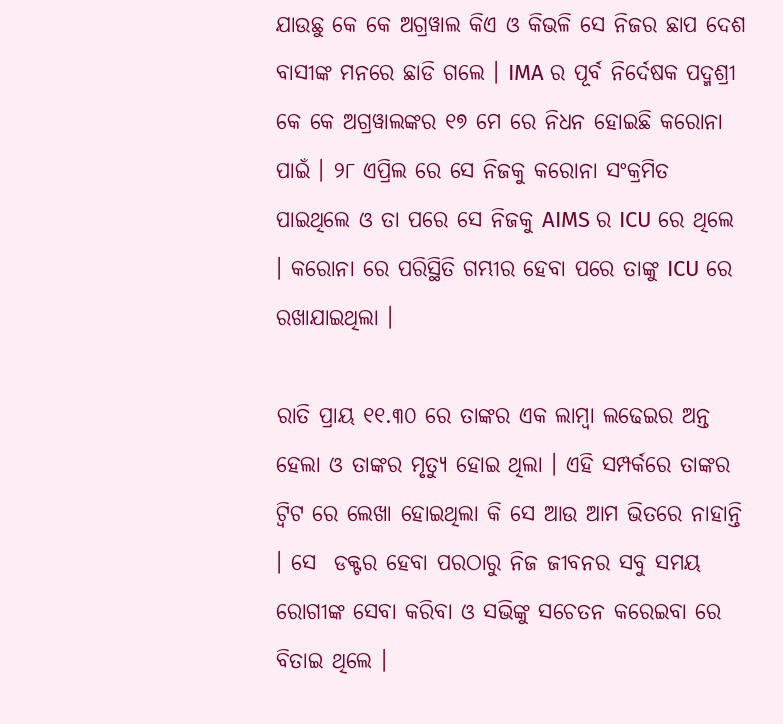ଯାଉଛୁ କେ କେ ଅଗ୍ରୱାଲ କିଏ ଓ କିଭଳି ସେ ନିଜର ଛାପ ଦେଶ ବାସୀଙ୍କ ମନରେ ଛାଡି ଗଲେ । IMA ର ପୂର୍ବ ନିର୍ଦେଷକ ପଦ୍ମଶ୍ରୀ କେ କେ ଅଗ୍ରୱାଲଙ୍କର ୧୭ ମେ ରେ ନିଧନ ହୋଇଛି କରୋନା ପାଇଁ । ୨୮ ଏପ୍ରିଲ ରେ ସେ ନିଜକୁ କରୋନା ସଂକ୍ରମିତ ପାଇଥିଲେ ଓ ତା ପରେ ସେ ନିଜକୁ AIMS ର ICU ରେ ଥିଲେ । କରୋନା ରେ ପରିସ୍ଥିତି ଗମ୍ଭୀର ହେବା ପରେ ତାଙ୍କୁ ICU ରେ ରଖାଯାଇଥିଲା ।

ରାତି ପ୍ରାୟ ୧୧.୩୦ ରେ ତାଙ୍କର ଏକ ଲାମ୍ବା ଲଢେଇର ଅନ୍ତ ହେଲା ଓ ତାଙ୍କର ମୃତ୍ୟୁ ହୋଇ ଥିଲା । ଏହି ସମ୍ପର୍କରେ ତାଙ୍କର ଟ୍ବିଟ ରେ ଲେଖା ହୋଇଥିଲା କି ସେ ଆଉ ଆମ ଭିତରେ ନାହାନ୍ତି । ସେ  ଡକ୍ଟର ହେବା ପରଠାରୁ ନିଜ ଜୀବନର ସବୁ ସମୟ ରୋଗୀଙ୍କ ସେବା କରିବା ଓ ସଭିଙ୍କୁ ସଚେତନ କରେଇବା ରେ ବିତାଇ ଥିଲେ ।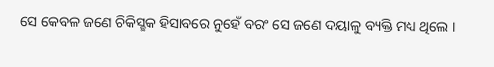ସେ କେବଳ ଜଣେ ଚିକିସ୍ଛକ ହିସାବରେ ନୁହେଁ ବରଂ ସେ ଜଣେ ଦୟାଳୁ ବ୍ୟକ୍ତି ମଧ୍ୟ ଥିଲେ ।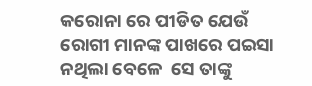କରୋନା ରେ ପୀଡିତ ଯେଉଁ ରୋଗୀ ମାନଙ୍କ ପାଖରେ ପଇସା ନଥିଲା ବେଳେ  ସେ ତାଙ୍କୁ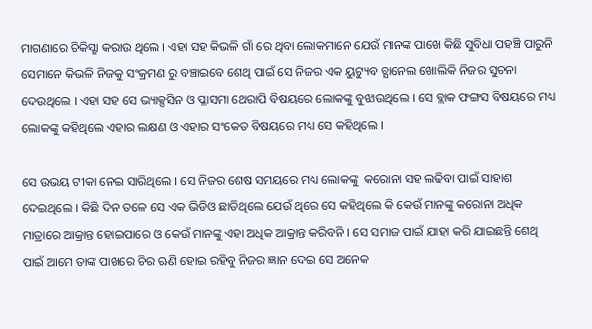ମାଗଣାରେ ଚିକିସ୍ଛା କରାଉ ଥିଲେ । ଏହା ସହ କିଭଳି ଗାଁ ରେ ଥିବା ଲୋକମାନେ ଯେଉଁ ମାନଙ୍କ ପାଖେ କିଛି ସୁବିଧା ପହଞ୍ଚି ପାରୁନି ସେମାନେ କିଭଳି ନିଜକୁ ସଂକ୍ରମଣ ରୁ ବଞ୍ଚାଇବେ ଶେଥି ପାଇଁ ସେ ନିଜର ଏକ ୟୁଟ୍ୟୁବ ଚ୍ଯାନେଲ ଖୋଲିକି ନିଜର ସୁଚନା ଦେଉଥିଲେ । ଏହା ସହ ସେ ଭ୍ୟାକ୍ସସିନ ଓ ପ୍ଳାସମା ଥେରାପି ବିଷୟରେ ଲୋକଙ୍କୁ ବୁଝାଉଥିଲେ । ସେ ବ୍ଲାକ ଫଙ୍ଗସ ବିଷୟରେ ମଧ୍ୟ ଲୋକଙ୍କୁ କହିଥିଲେ ଏହାର ଲକ୍ଷଣ ଓ ଏହାର ସଂକେତ ବିଷୟରେ ମଧ୍ୟ ସେ କହିଥିଲେ ।

ସେ ଉଭୟ ଟୀକା ନେଇ ସାରିଥିଲେ । ସେ ନିଜର ଶେଷ ସମୟରେ ମଧ୍ୟ ଲୋକଙ୍କୁ  କରୋନା ସହ ଲଢିବା ପାଇଁ ସାହାଶ ଦେଇଥିଲେ । କିଛି ଦିନ ତଳେ ସେ ଏକ ଭିଡିଓ ଛାଡିଥିଲେ ଯେଉଁ ଥିରେ ସେ କହିଥିଲେ କି କେଉଁ ମାନଙ୍କୁ କରୋନା ଅଧିକ ମାତ୍ରାରେ ଆକ୍ରାନ୍ତ ହୋଇପାରେ ଓ କେଉଁ ମାନଙ୍କୁ ଏହା ଅଧିକ ଆକ୍ରାନ୍ତ କରିବନି । ସେ ସମାଜ ପାଇଁ ଯାହା କରି ଯାଇଛନ୍ତି ଶେଥି ପାଇଁ ଆମେ ତାଙ୍କ ପାଖରେ ଚିର ଋଣି ହୋଇ ରହିବୁ ନିଜର ଜ୍ଞାନ ଦେଇ ସେ ଅନେକ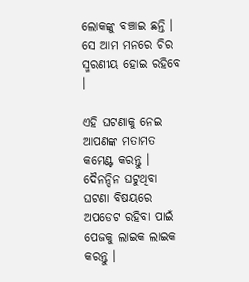ଲୋକଙ୍କୁ ବଞ୍ଚାଇ ଛନ୍ତି । ସେ ଆମ ମନରେ ଚିର ସ୍ମରଣୀୟ ହୋଇ ରହିବେ ।

ଏହି ଘଟଣାକୁ ନେଇ ଆପଣଙ୍କ ମତାମତ କମେଣ୍ଟ କରନ୍ତୁ । ଦୈନନ୍ଦିନ ଘଟୁଥିବା ଘଟଣା ବିଷୟରେ ଅପଡେଟ ରହିବା ପାଇଁ ପେଜକୁ ଲାଇକ ଲାଇକ କରନ୍ତୁ ।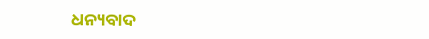ଧନ୍ୟବାଦ